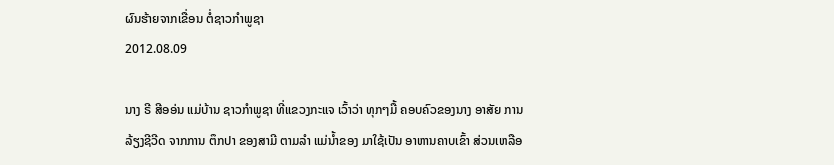ຜົນຮ້າຍຈາກເຂື່ອນ ຕໍ່ຊາວກຳພູຊາ
2012.08.09

ນາງ ຣີ ສີອອ່ນ ແມ່ບ້ານ ຊາວກຳພູຊາ ທີ່ແຂວງກະແຈ ເວົ້າວ່າ ທຸກໆມື້ ຄອບຄົວຂອງນາງ ອາສັຍ ການລ້ຽງຊີວີດ ຈາກການ ຕຶກປາ ຂອງສາມີ ຕາມລຳ ແມ່ນ້ຳຂອງ ມາໃຊ້ເປັນ ອາຫານຄາບເຂົ້າ ສ່ວນເຫລືອ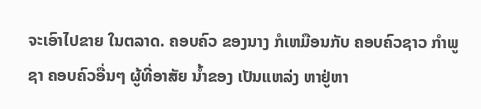ຈະເອົາໄປຂາຍ ໃນຕລາດ. ຄອບຄົວ ຂອງນາງ ກໍເຫມືອນກັບ ຄອບຄົວຊາວ ກຳພູຊາ ຄອບຄົວອື່ນໆ ຜູ້ທີ່ອາສັຍ ນ້ຳຂອງ ເປັນແຫລ່ງ ຫາຢູ່ຫາ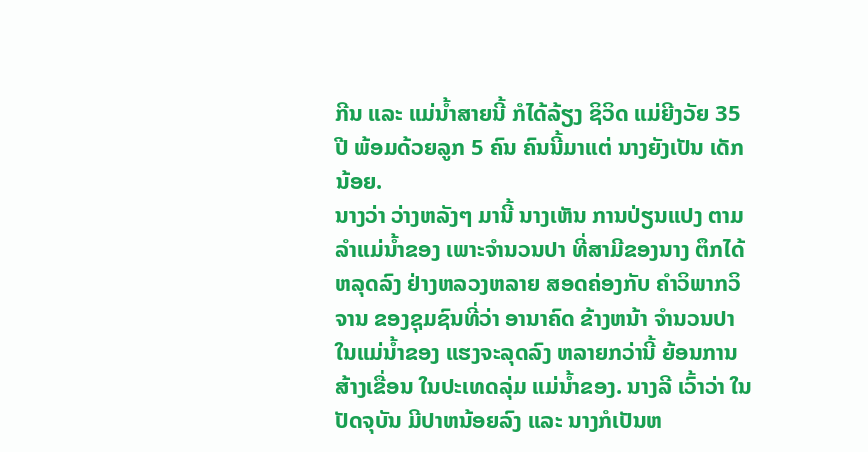ກີນ ແລະ ແມ່ນ້ຳສາຍນີ້ ກໍໄດ້ລ້ຽງ ຊິວິດ ແມ່ຍີງວັຍ 35 ປີ ພ້ອມດ້ວຍລູກ 5 ຄົນ ຄົນນີ້ມາແຕ່ ນາງຍັງເປັນ ເດັກນ້ອຍ.
ນາງວ່າ ວ່າງຫລັງໆ ມານີ້ ນາງເຫັນ ການປ່ຽນແປງ ຕາມລຳແມ່ນ້ຳຂອງ ເພາະຈຳນວນປາ ທີ່ສາມີຂອງນາງ ຕຶກໄດ້ຫລຸດລົງ ຢ່າງຫລວງຫລາຍ ສອດຄ່ອງກັບ ຄຳວິພາກວິຈານ ຂອງຊຸມຊົນທີ່ວ່າ ອານາຄົດ ຂ້າງຫນ້າ ຈຳນວນປາ ໃນແມ່ນ້ຳຂອງ ແຮງຈະລຸດລົງ ຫລາຍກວ່ານີ້ ຍ້ອນການສ້າງເຂື່ອນ ໃນປະເທດລຸ່ມ ແມ່ນ້ຳຂອງ. ນາງລີ ເວົ້າວ່າ ໃນປັດຈຸບັນ ມີປາຫນ້ອຍລົງ ແລະ ນາງກໍເປັນຫ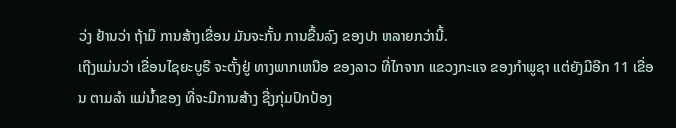ວ່ງ ຢ້ານວ່າ ຖ້າມີ ການສ້າງເຂື່ອນ ມັນຈະກັ້ນ ການຂື້ນລົງ ຂອງປາ ຫລາຍກວ່ານີ້.
ເຖີງແມ່ນວ່າ ເຂື່ອນໄຊຍະບູຣີ ຈະຕັ້ງຢູ່ ທາງພາກເຫນືອ ຂອງລາວ ທີ່ໄກຈາກ ແຂວງກະແຈ ຂອງກຳພູຊາ ແຕ່ຍັງມີອີກ 11 ເຂື່ອນ ຕາມລຳ ແມ່ນ້ຳຂອງ ທີ່ຈະມີການສ້າງ ຊື່ງກຸ່ມປົກປ້ອງ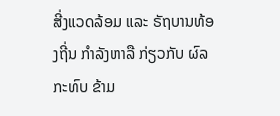ສີ່ງແວດລ້ອມ ແລະ ຣັຖບານທ້ອງຖີ່ນ ກຳລັງຫາລື ກ່ຽວກັບ ຜົລກະທົບ ຂ້າມ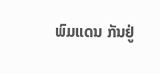ພົມແດນ ກັນຢູ່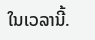ໃນເວລານີ້.